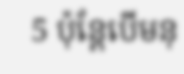5 ប៉ុន្តែបើមនុ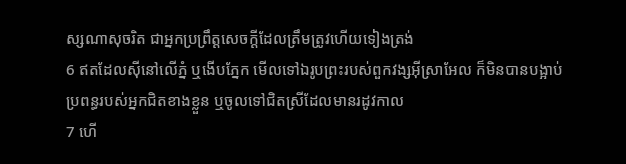ស្សណាសុចរិត ជាអ្នកប្រព្រឹត្តសេចក្ដីដែលត្រឹមត្រូវហើយទៀងត្រង់
6 ឥតដែលស៊ីនៅលើភ្នំ ឬងើបភ្នែក មើលទៅឯរូបព្រះរបស់ពួកវង្សអ៊ីស្រាអែល ក៏មិនបានបង្អាប់ប្រពន្ធរបស់អ្នកជិតខាងខ្លួន ឬចូលទៅជិតស្រីដែលមានរដូវកាល
7 ហើ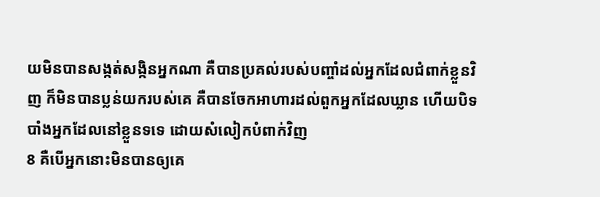យមិនបានសង្កត់សង្កិនអ្នកណា គឺបានប្រគល់របស់បញ្ចាំដល់អ្នកដែលជំពាក់ខ្លួនវិញ ក៏មិនបានប្លន់យករបស់គេ គឺបានចែកអាហារដល់ពួកអ្នកដែលឃ្លាន ហើយបិទបាំងអ្នកដែលនៅខ្លួនទទេ ដោយសំលៀកបំពាក់វិញ
8 គឺបើអ្នកនោះមិនបានឲ្យគេ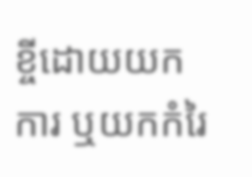ខ្ចីដោយយកការ ឬយកកំរៃ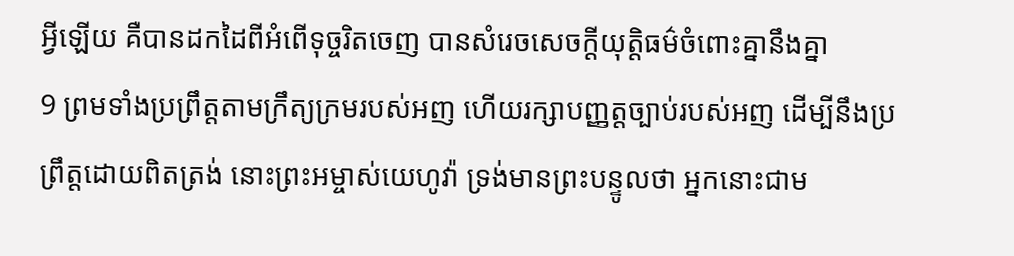អ្វីឡើយ គឺបានដកដៃពីអំពើទុច្ចរិតចេញ បានសំរេចសេចក្ដីយុត្តិធម៌ចំពោះគ្នានឹងគ្នា
9 ព្រមទាំងប្រព្រឹត្តតាមក្រឹត្យក្រមរបស់អញ ហើយរក្សាបញ្ញត្តច្បាប់របស់អញ ដើម្បីនឹងប្រព្រឹត្តដោយពិតត្រង់ នោះព្រះអម្ចាស់យេហូវ៉ា ទ្រង់មានព្រះបន្ទូលថា អ្នកនោះជាម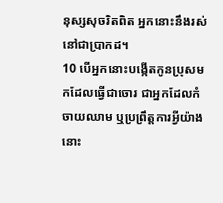នុស្សសុចរិតពិត អ្នកនោះនឹងរស់នៅជាប្រាកដ។
10 បើអ្នកនោះបង្កើតកូនប្រុសមកដែលធ្វើជាចោរ ជាអ្នកដែលកំចាយឈាម ឬប្រព្រឹត្តការអ្វីយ៉ាងនោះ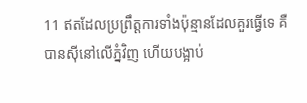11 ឥតដែលប្រព្រឹត្តការទាំងប៉ុន្មានដែលគួរធ្វើទេ គឺបានស៊ីនៅលើភ្នំវិញ ហើយបង្អាប់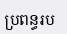ប្រពន្ធរប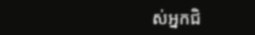ស់អ្នកជិ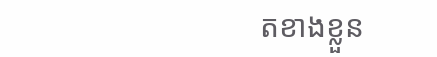តខាងខ្លួន